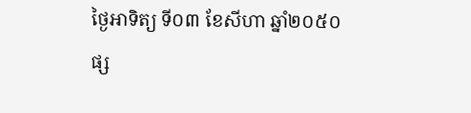ថ្ងៃអាទិត្យ ទី០៣ ខែសីហា ឆ្នាំ២០៥០
ផ្ស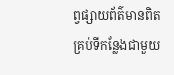ព្វផ្សាយព័ត៌មានពិត គ្រប់ទីកន្លែងជាមួយ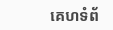គេហទំព័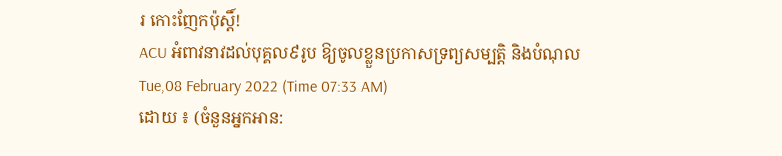រ កោះញែកប៉ុស្តិ៍!
ACU អំពាវនាវដល់បុគ្គល៩រូប ឱ្យចូលខ្លួនប្រកាសទ្រព្យសម្បត្តិ និងបំណុល
Tue,08 February 2022 (Time 07:33 AM)
ដោយ ៖ (ចំនួនអ្នកអាន: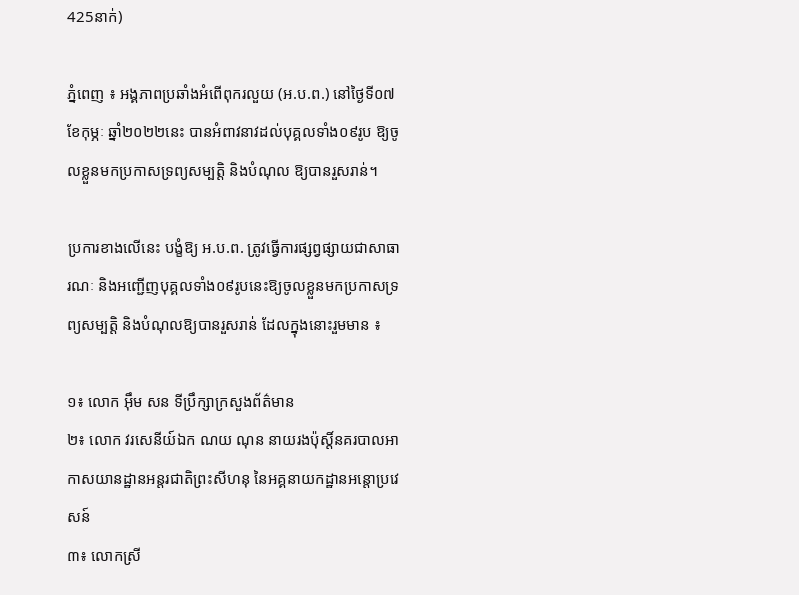425នាក់)

ភ្នំពេញ ៖ អង្គភាពប្រឆាំងអំពើពុករលួយ (អ.ប.ព.) នៅថ្ងៃទី០៧ ខែកុម្ភៈ ឆ្នាំ២០២២នេះ បានអំពាវនាវដល់បុគ្គលទាំង០៩រូប ឱ្យចូលខ្លួនមកប្រកាសទ្រព្យសម្បត្តិ និងបំណុល ឱ្យបានរួសរាន់។

ប្រការខាងលើនេះ បង្ខំឱ្យ អ.ប.ព. ត្រូវធ្វើការផ្សព្វផ្សាយជាសាធារណៈ និងអញ្ជើញបុគ្គលទាំង០៩រូបនេះឱ្យចូលខ្លួនមកប្រកាសទ្រព្យសម្បត្តិ និងបំណុលឱ្យបានរួសរាន់ ដែលក្នុងនោះរួមមាន ៖

១៖ លោក អ៊ឹម សន ទីប្រឹក្សាក្រសួងព័ត៌មាន
២៖ លោក វរសេនីយ៍ឯក ណយ ណុន នាយរងប៉ុស្តិ៍នគរបាលអាកាសយានដ្ឋានអន្តរជាតិព្រះសីហនុ នៃអគ្គនាយកដ្ឋានអន្តោប្រវេសន៍
៣៖ លោកស្រី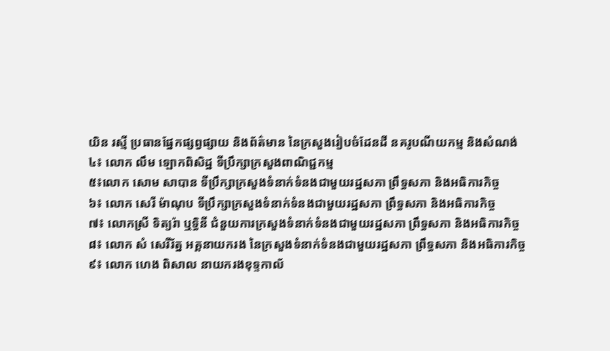យិន រស្មី ប្រធានផ្នែកផ្សព្វផ្សាយ និងព័ត៌មាន នៃក្រសួងរៀបចំដែនដី នគរូបណីយកម្ម និងសំណង់
៤៖ លោក លឹម ឡោកពិសិដ្ឋ ទីប្រឹក្សាក្រសួងពាណិជ្ជកម្ម
៥៖លោក សោម សាបាន ទីប្រឹក្សាក្រសួងទំនាក់ទំនងជាមួយរដ្ឋសភា ព្រឹទ្ធសភា និងអធិការកិច្ច
៦៖ លោក សេរី ម៉ាណុប ទីប្រឹក្សាក្រសួងទំនាក់ទំនងជាមួយរដ្ឋសភា ព្រឹទ្ធសភា និងអធិការកិច្ច
៧៖ លោកស្រី ទិត្យរ៉ា ឬទ្ធិនី ជំនួយការក្រសួងទំនាក់ទំនងជាមួយរដ្ឋសភា ព្រឹទ្ធសភា និងអធិការកិច្ច
៨៖ លោក សំ សេរីរ័ត្ន អគ្គនាយករង នៃក្រសួងទំនាក់ទំនងជាមួយរដ្ឋសភា ព្រឹទ្ធសភា និងអធិការកិច្ច
៩៖ លោក ហេង ពិសាល នាយករងខុទ្ទកាល័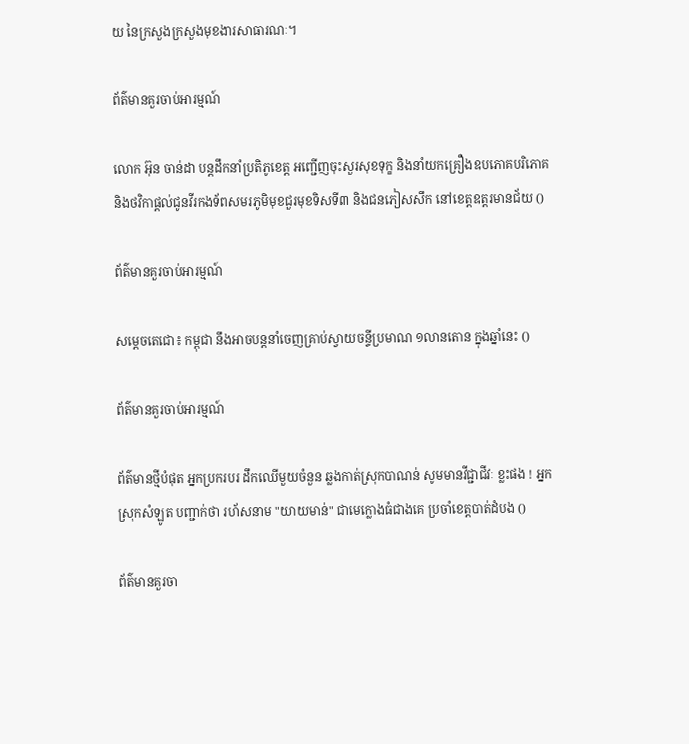យ នៃក្រសួងក្រសួងមុខងារសាធារណៈ។

ព័ត៌មានគួរចាប់អារម្មណ៍

លោក អ៊ុន ចាន់ដា បន្តដឹកនាំប្រតិភូខេត្ត អញ្ជើញចុះសួរសុខទុក្ខ និងនាំយកគ្រឿងឧបភោគបរិភោគ និងថវិកាផ្តល់ជូនវីរកងទ័ពសមរភូមិមុខជួរមុខទិសទី៣ និងជនភៀសសឹក នៅខេត្តឧត្តរមានជ័យ ()

ព័ត៌មានគួរចាប់អារម្មណ៍

សម្ដេចតេជោ៖ កម្ពុជា នឹងអាចបន្តនាំចេញគ្រាប់ស្វាយចន្ទីប្រមាណ ១លានតោន ក្នុងឆ្នាំនេះ ()

ព័ត៌មានគួរចាប់អារម្មណ៍

ព័ត៌មានថ្មីបំផុត អ្នកប្រករបរ ដឹកឈើមួយចំនួន ឆ្លងកាត់ស្រុកបាណន់ សូមមានវីជ្ជាជីវៈ ខ្លះផង ! អ្នកស្រុកសំឡូត បញ្ជាក់ថា រហ័សនាម "យាយមាន់" ជាមេក្លោងធំជាងគេ ប្រចាំខេត្តបាត់ដំបង ()

ព័ត៌មានគួរចា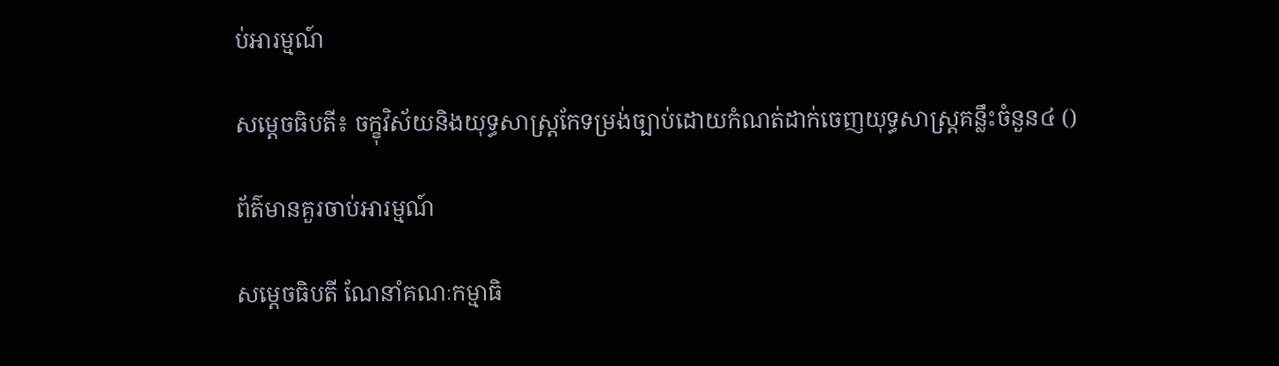ប់អារម្មណ៍

សម្ដេចធិបតី៖ ចក្ខុវិស័យនិងយុទ្ធសាស្ត្រកែទម្រង់ច្បាប់ដោយកំណត់ដាក់ចេញយុទ្ធសាស្ត្រគន្លឹះចំនួន៤ ()

ព័ត៌មានគួរចាប់អារម្មណ៍

សម្ដេចធិបតី ណែនាំគណៈកម្មាធិ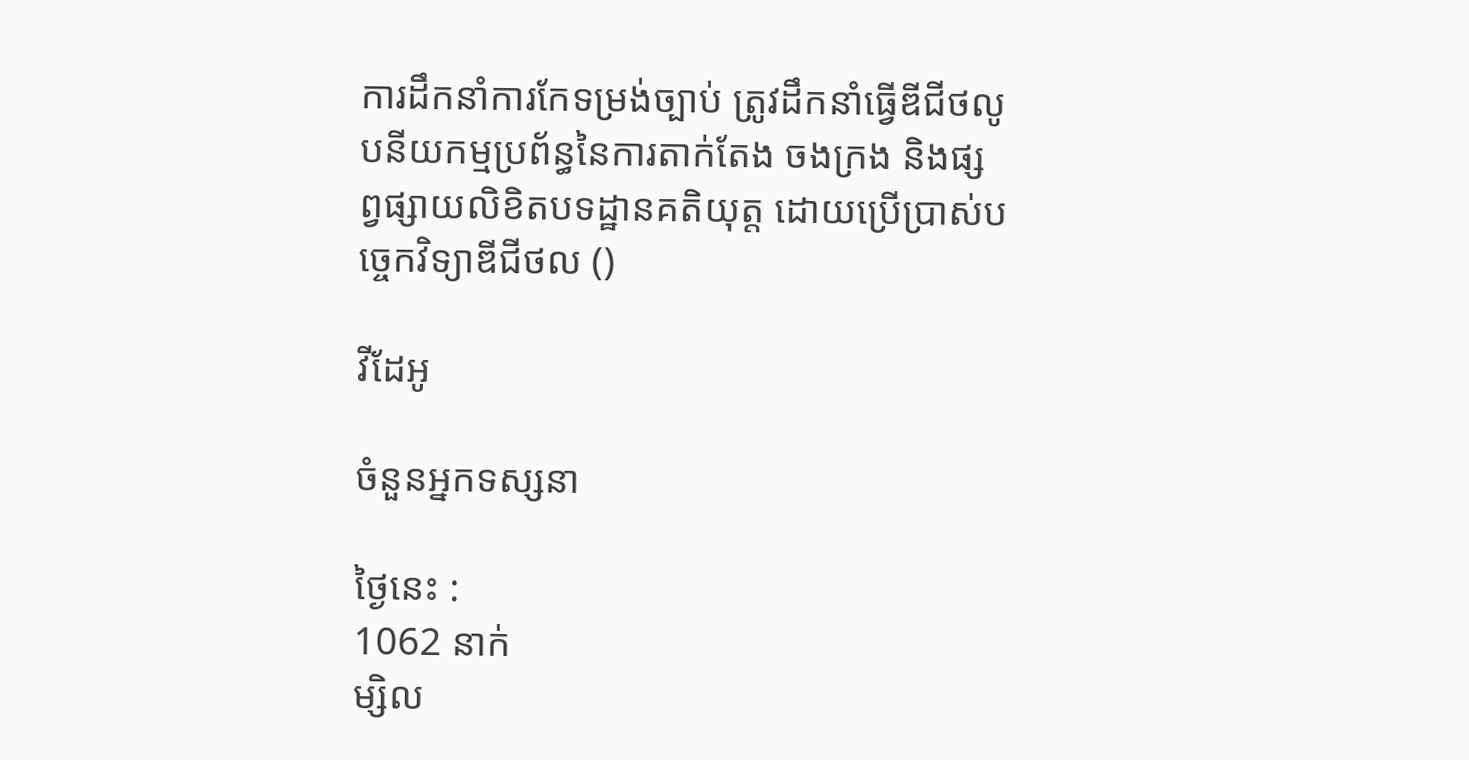ការដឹកនាំការកែទម្រង់ច្បាប់ ត្រូវដឹកនាំធ្វើឌីជីថលូបនីយកម្មប្រព័ន្ធនៃការតាក់តែង ចងក្រង និងផ្សព្វផ្សាយលិខិតបទដ្ឋានគតិយុត្ត ដោយប្រើប្រាស់បច្ចេកវិទ្យាឌីជីថល ()

វីដែអូ

ចំនួនអ្នកទស្សនា

ថ្ងៃនេះ :
1062 នាក់
ម្សិល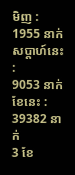មិញ :
1955 នាក់
សប្តាហ៍នេះ :
9053 នាក់
ខែនេះ :
39382 នាក់
3 ខែ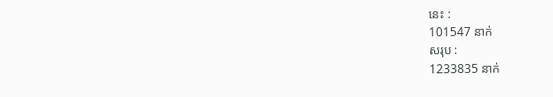នេះ :
101547 នាក់
សរុប :
1233835 នាក់